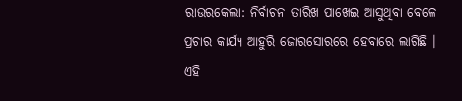ରାଉରକେଲା: ନିର୍ବାଚନ ତାରିଖ ପାଖେଇ ଆସୁଥିବା ବେଳେ ପ୍ରଚାର କାର୍ଯ୍ୟ ଆହୁରି ଜୋରସୋରରେ ହେବାରେ ଲାଗିଛି । ଏହି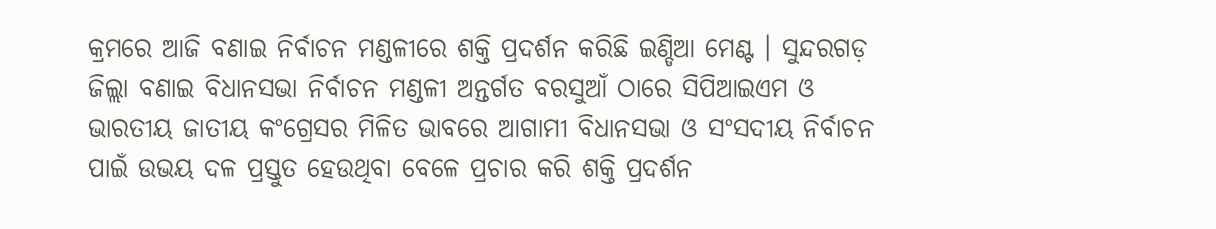କ୍ରମରେ ଆଜି ବଣାଇ ନିର୍ବାଚନ ମଣ୍ଡଳୀରେ ଶକ୍ତି ପ୍ରଦର୍ଶନ କରିଛି ଇଣ୍ଡିଆ ମେଣ୍ଟ । ସୁନ୍ଦରଗଡ଼ ଜିଲ୍ଲା ବଣାଇ ବିଧାନସଭା ନିର୍ବାଚନ ମଣ୍ଡଳୀ ଅନ୍ତର୍ଗତ ବରସୁଆଁ ଠାରେ ସିପିଆଇଏମ ଓ ଭାରତୀୟ ଜାତୀୟ କଂଗ୍ରେସର ମିଳିତ ଭାବରେ ଆଗାମୀ ବିଧାନସଭା ଓ ସଂସଦୀୟ ନିର୍ବାଚନ ପାଇଁ ଉଭୟ ଦଳ ପ୍ରସ୍ତୁତ ହେଉଥିବା ବେଳେ ପ୍ରଚାର କରି ଶକ୍ତି ପ୍ରଦର୍ଶନ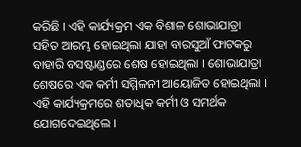କରିଛି । ଏହି କାର୍ଯ୍ୟକ୍ରମ ଏକ ବିଶାଳ ଶୋଭାଯାତ୍ରା ସହିତ ଆରମ୍ଭ ହୋଇଥିଲା ଯାହା ବାରସୁଆଁ ଫାଟକରୁ ବାହାରି ବସଷ୍ଟାଣ୍ଡରେ ଶେଷ ହୋଇଥିଲା । ଶୋଭାଯାତ୍ରା ଶେଷରେ ଏକ କର୍ମୀ ସମ୍ମିଳନୀ ଆୟୋଜିତ ହୋଇଥିଲା । ଏହି କାର୍ଯ୍ୟକ୍ରମରେ ଶତାଧିକ କର୍ମୀ ଓ ସମର୍ଥକ ଯୋଗଦେଇଥିଲେ ।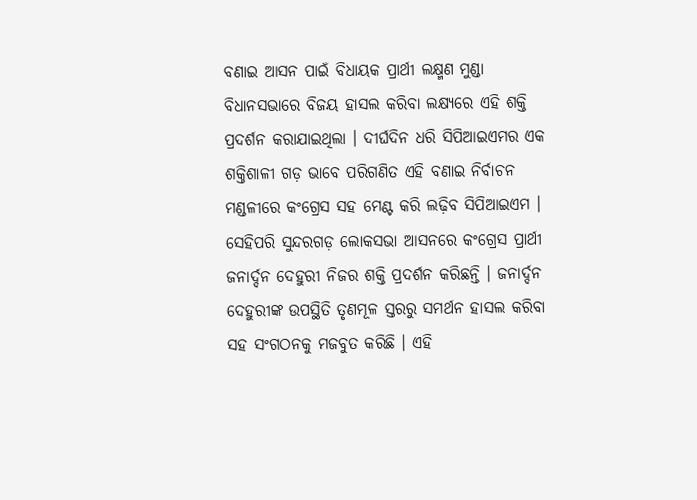ବଣାଇ ଆସନ ପାଇଁ ବିଧାୟକ ପ୍ରାର୍ଥୀ ଲକ୍ଷ୍ମଣ ମୁଣ୍ଡା ବିଧାନସଭାରେ ବିଜୟ ହାସଲ କରିବା ଲକ୍ଷ୍ୟରେ ଏହି ଶକ୍ତି ପ୍ରଦର୍ଶନ କରାଯାଇଥିଲା । ଦୀର୍ଘଦିନ ଧରି ସିପିଆଇଏମର ଏକ ଶକ୍ତିଶାଳୀ ଗଡ଼ ଭାବେ ପରିଗଣିତ ଏହି ବଣାଇ ନିର୍ବାଚନ ମଣ୍ଡଳୀରେ କଂଗ୍ରେସ ସହ ମେଣ୍ଟ କରି ଲଢ଼ିବ ସିପିଆଇଏମ । ସେହିପରି ସୁନ୍ଦରଗଡ଼ ଲୋକସଭା ଆସନରେ କଂଗ୍ରେସ ପ୍ରାର୍ଥୀ ଜନାର୍ଦ୍ଦନ ଦେହୁରୀ ନିଜର ଶକ୍ତି ପ୍ରଦର୍ଶନ କରିଛନ୍ତି । ଜନାର୍ଦ୍ଦନ ଦେହୁରୀଙ୍କ ଉପସ୍ଥିତି ତୃଣମୂଳ ସ୍ତରରୁ ସମର୍ଥନ ହାସଲ କରିବା ସହ ସଂଗଠନକୁ ମଜବୁତ କରିଛି । ଏହି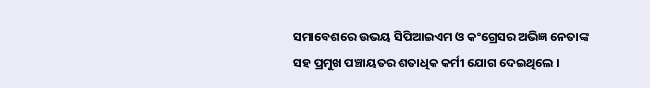ସମାବେଶରେ ଉଭୟ ସିପିଆଇଏମ ଓ କଂଗ୍ରେସର ଅଭିଜ୍ଞ ନେତାଙ୍କ ସହ ପ୍ରମୁଖ ପଞ୍ଚାୟତର ଶତାଧିକ କର୍ମୀ ଯୋଗ ଦେଇଥିଲେ ।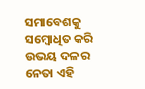ସମାବେଶକୁ ସମ୍ବୋଧିତ କରି ଉଭୟ ଦଳର ନେତା ଏହି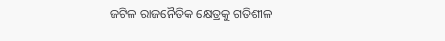ଜଟିଳ ରାଜନୈତିକ କ୍ଷେତ୍ରକୁ ଗତିଶୀଳ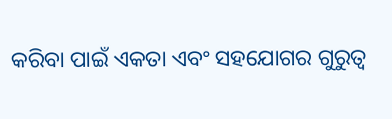କରିବା ପାଇଁ ଏକତା ଏବଂ ସହଯୋଗର ଗୁରୁତ୍ବ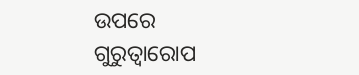ଉପରେ ଗୁରୁତ୍ବାରୋପ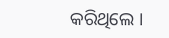କରିଥିଲେ ।